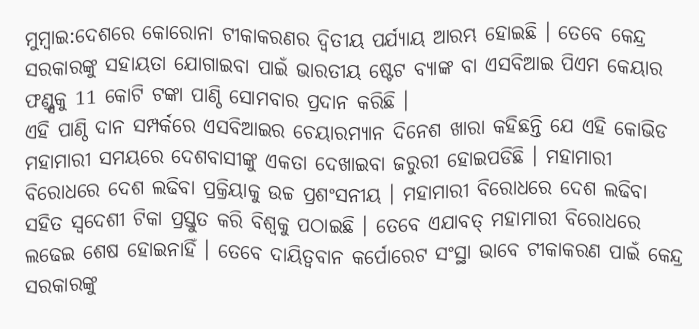ମୁମ୍ବାଇ:ଦେଶରେ କୋରୋନା ଟୀକାକରଣର ଦ୍ବିତୀୟ ପର୍ଯ୍ୟାୟ ଆରମ୍ଭ ହୋଇଛି । ତେବେ କେନ୍ଦ୍ର ସରକାରଙ୍କୁ ସହାୟତା ଯୋଗାଇବା ପାଇଁ ଭାରତୀୟ ଷ୍ଟେଟ ବ୍ୟାଙ୍କ ବା ଏସବିଆଇ ପିଏମ କେୟାର ଫଣ୍ଡ୍ସକୁ 11 କୋଟି ଟଙ୍କା ପାଣ୍ଠି ସୋମବାର ପ୍ରଦାନ କରିଛି ।
ଏହି ପାଣ୍ଠି ଦାନ ସମ୍ପର୍କରେ ଏସବିଆଇର ଚେୟାରମ୍ୟାନ ଦିନେଶ ଖାରା କହିଛନ୍ତି ଯେ ଏହି କୋଭିଡ ମହାମାରୀ ସମୟରେ ଦେଶବାସୀଙ୍କୁ ଏକତା ଦେଖାଇବା ଜରୁରୀ ହୋଇପଡିଛି । ମହାମାରୀ ବିରୋଧରେ ଦେଶ ଲଢିବା ପ୍ରକ୍ରିୟାକୁ ଉଚ୍ଚ ପ୍ରଶଂସନୀୟ । ମହାମାରୀ ବିରୋଧରେ ଦେଶ ଲଢିବା ସହିତ ସ୍ବଦେଶୀ ଟିକା ପ୍ରସ୍ତୁତ କରି ବିଶ୍ବକୁ ପଠାଇଛି । ତେବେ ଏଯାବତ୍ ମହାମାରୀ ବିରୋଧରେ ଲଢେଇ ଶେଷ ହୋଇନାହିଁ । ତେବେ ଦାୟିତ୍ବବାନ କର୍ପୋରେଟ ସଂସ୍ଥା ଭାବେ ଟୀକାକରଣ ପାଇଁ କେନ୍ଦ୍ର ସରକାରଙ୍କୁ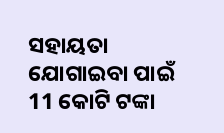ସହାୟତା ଯୋଗାଇବା ପାଇଁ 11 କୋଟି ଟଙ୍କା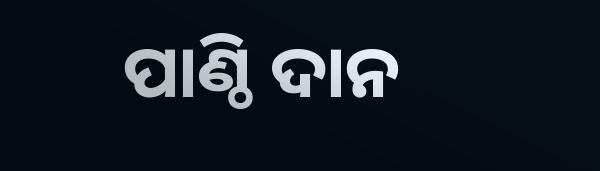ପାଣ୍ଠି ଦାନ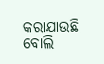କରାଯାଉଛି ବୋଲି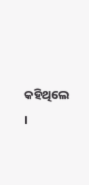କହିଥିଲେ ।